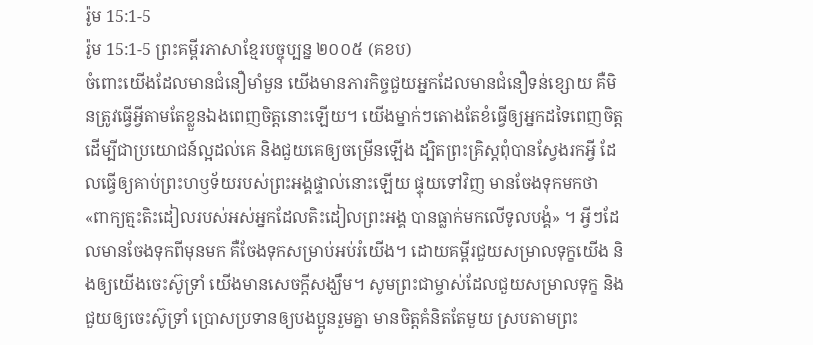រ៉ូម 15:1-5
រ៉ូម 15:1-5 ព្រះគម្ពីរភាសាខ្មែរបច្ចុប្បន្ន ២០០៥ (គខប)
ចំពោះយើងដែលមានជំនឿមាំមួន យើងមានភារកិច្ចជួយអ្នកដែលមានជំនឿទន់ខ្សោយ គឺមិនត្រូវធ្វើអ្វីតាមតែខ្លួនឯងពេញចិត្តនោះឡើយ។ យើងម្នាក់ៗតោងតែខំធ្វើឲ្យអ្នកដទៃពេញចិត្ត ដើម្បីជាប្រយោជន៍ល្អដល់គេ និងជួយគេឲ្យចម្រើនឡើង ដ្បិតព្រះគ្រិស្តពុំបានស្វែងរកអ្វី ដែលធ្វើឲ្យគាប់ព្រះហឫទ័យរបស់ព្រះអង្គផ្ទាល់នោះឡើយ ផ្ទុយទៅវិញ មានចែងទុកមកថា «ពាក្យត្មះតិះដៀលរបស់អស់អ្នកដែលតិះដៀលព្រះអង្គ បានធ្លាក់មកលើទូលបង្គំ» ។ អ្វីៗដែលមានចែងទុកពីមុនមក គឺចែងទុកសម្រាប់អប់រំយើង។ ដោយគម្ពីរជួយសម្រាលទុក្ខយើង និងឲ្យយើងចេះស៊ូទ្រាំ យើងមានសេចក្ដីសង្ឃឹម។ សូមព្រះជាម្ចាស់ដែលជួយសម្រាលទុក្ខ និងជួយឲ្យចេះស៊ូទ្រាំ ប្រោសប្រទានឲ្យបងប្អូនរួមគ្នា មានចិត្តគំនិតតែមួយ ស្របតាមព្រះ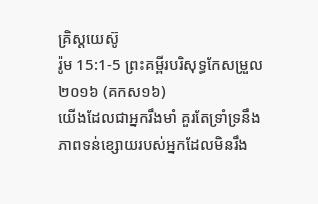គ្រិស្តយេស៊ូ
រ៉ូម 15:1-5 ព្រះគម្ពីរបរិសុទ្ធកែសម្រួល ២០១៦ (គកស១៦)
យើងដែលជាអ្នករឹងមាំ គួរតែទ្រាំទ្រនឹងភាពទន់ខ្សោយរបស់អ្នកដែលមិនរឹង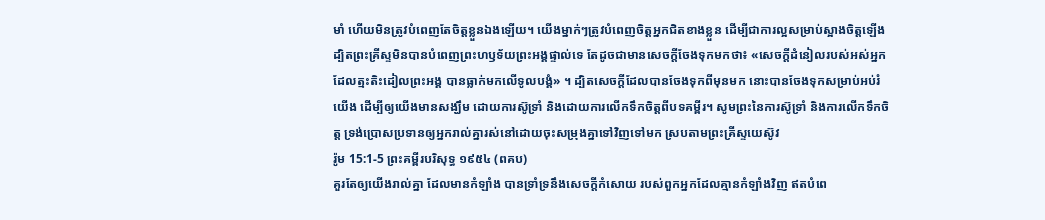មាំ ហើយមិនត្រូវបំពេញតែចិត្តខ្លួនឯងឡើយ។ យើងម្នាក់ៗត្រូវបំពេញចិត្តអ្នកជិតខាងខ្លួន ដើម្បីជាការល្អសម្រាប់ស្អាងចិត្តឡើង ដ្បិតព្រះគ្រីស្ទមិនបានបំពេញព្រះហឫទ័យព្រះអង្គផ្ទាល់ទេ តែដូចជាមានសេចក្តីចែងទុកមកថា៖ «សេចក្តីដំនៀលរបស់អស់អ្នកដែលត្មះតិះដៀលព្រះអង្គ បានធ្លាក់មកលើទូលបង្គំ» ។ ដ្បិតសេចក្តីដែលបានចែងទុកពីមុនមក នោះបានចែងទុកសម្រាប់អប់រំយើង ដើម្បីឲ្យយើងមានសង្ឃឹម ដោយការស៊ូទ្រាំ និងដោយការលើកទឹកចិត្តពីបទគម្ពីរ។ សូមព្រះនៃការស៊ូទ្រាំ និងការលើកទឹកចិត្ត ទ្រង់ប្រោសប្រទានឲ្យអ្នករាល់គ្នារស់នៅដោយចុះសម្រុងគ្នាទៅវិញទៅមក ស្របតាមព្រះគ្រីស្ទយេស៊ូវ
រ៉ូម 15:1-5 ព្រះគម្ពីរបរិសុទ្ធ ១៩៥៤ (ពគប)
គួរតែឲ្យយើងរាល់គ្នា ដែលមានកំឡាំង បានទ្រាំទ្រនឹងសេចក្ដីកំសោយ របស់ពួកអ្នកដែលគ្មានកំឡាំងវិញ ឥតបំពេ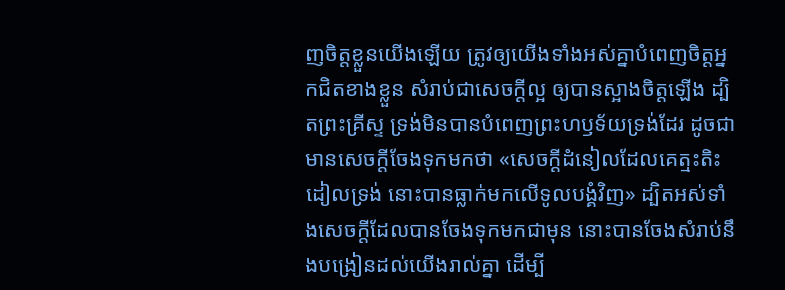ញចិត្តខ្លួនយើងឡើយ ត្រូវឲ្យយើងទាំងអស់គ្នាបំពេញចិត្តអ្នកជិតខាងខ្លួន សំរាប់ជាសេចក្ដីល្អ ឲ្យបានស្អាងចិត្តឡើង ដ្បិតព្រះគ្រីស្ទ ទ្រង់មិនបានបំពេញព្រះហឫទ័យទ្រង់ដែរ ដូចជាមានសេចក្ដីចែងទុកមកថា «សេចក្ដីដំនៀលដែលគេត្មះតិះដៀលទ្រង់ នោះបានធ្លាក់មកលើទូលបង្គំវិញ» ដ្បិតអស់ទាំងសេចក្ដីដែលបានចែងទុកមកជាមុន នោះបានចែងសំរាប់នឹងបង្រៀនដល់យើងរាល់គ្នា ដើម្បី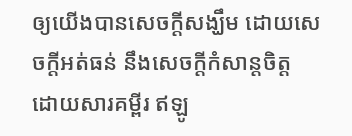ឲ្យយើងបានសេចក្ដីសង្ឃឹម ដោយសេចក្ដីអត់ធន់ នឹងសេចក្ដីកំសាន្តចិត្ត ដោយសារគម្ពីរ ឥឡូ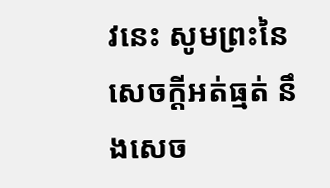វនេះ សូមព្រះនៃសេចក្ដីអត់ធ្មត់ នឹងសេច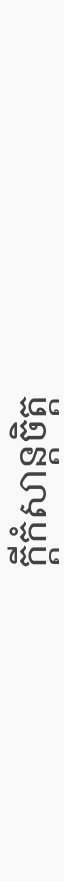ក្ដីកំសាន្តចិត្ត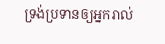ទ្រង់ប្រទានឲ្យអ្នករាល់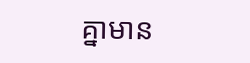គ្នាមាន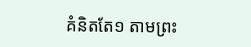គំនិតតែ១ តាមព្រះ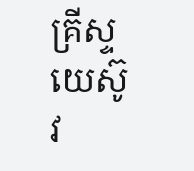គ្រីស្ទយេស៊ូវ